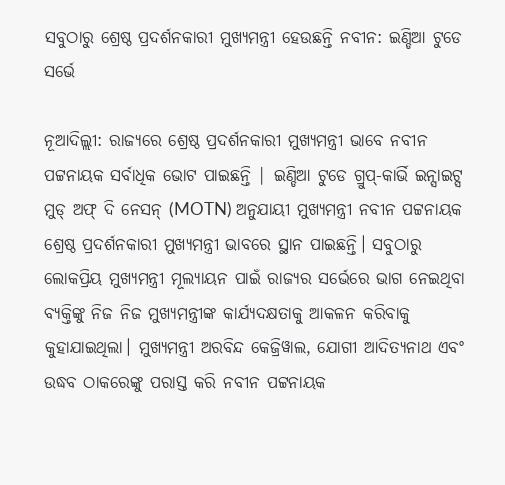ସବୁଠାରୁ ଶ୍ରେଷ୍ଠ ପ୍ରଦର୍ଶନକାରୀ ମୁଖ୍ୟମନ୍ତ୍ରୀ ହେଉଛନ୍ତି ନବୀନ: ଇଣ୍ଡିଆ ଟୁଡେ ସର୍ଭେ

ନୂଆଦିଲ୍ଲୀ: ରାଜ୍ୟରେ ଶ୍ରେଷ୍ଠ ପ୍ରଦର୍ଶନକାରୀ ମୁଖ୍ୟମନ୍ତ୍ରୀ ଭାବେ ନବୀନ ପଟ୍ଟନାୟକ ସର୍ବାଧିକ ଭୋଟ ପାଇଛନ୍ତି | ଇଣ୍ଡିଆ ଟୁଡେ ଗ୍ରୁପ୍-କାର୍ଭି ଇନ୍ସାଇଟ୍ସ ମୁଡ୍ ଅଫ୍ ଦି ନେସନ୍ (MOTN) ଅନୁଯାୟୀ ମୁଖ୍ୟମନ୍ତ୍ରୀ ନବୀନ ପଟ୍ଟନାୟକ ଶ୍ରେଷ୍ଠ ପ୍ରଦର୍ଶନକାରୀ ମୁଖ୍ୟମନ୍ତ୍ରୀ ଭାବରେ ସ୍ଥାନ ପାଇଛନ୍ତି। ସବୁଠାରୁ ଲୋକପ୍ରିୟ ମୁଖ୍ୟମନ୍ତ୍ରୀ ମୂଲ୍ୟାୟନ ପାଇଁ ରାଜ୍ୟର ସର୍ଭେରେ ଭାଗ ନେଇଥିବା ବ୍ୟକ୍ତିଙ୍କୁ ନିଜ ନିଜ ମୁଖ୍ୟମନ୍ତ୍ରୀଙ୍କ କାର୍ଯ୍ୟଦକ୍ଷତାକୁ ଆକଳନ କରିବାକୁ କୁହାଯାଇଥିଲା। ମୁଖ୍ୟମନ୍ତ୍ରୀ ଅରବିନ୍ଦ କେଜ୍ରିୱାଲ, ଯୋଗୀ ଆଦିତ୍ୟନାଥ ଏବଂ ଉଦ୍ଧବ ଠାକରେଙ୍କୁ ପରାସ୍ତ କରି ନବୀନ ପଟ୍ଟନାୟକ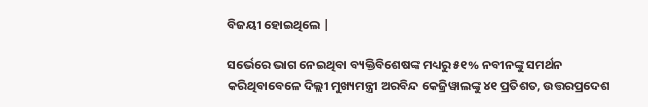ବିଜୟୀ ହୋଇଥିଲେ |

ସର୍ଭେରେ ଭାଗ ନେଇଥିବା ବ୍ୟକ୍ତିବିଶେଷଙ୍କ ମଧ୍ୟରୁ ୫୧% ନବୀନଙ୍କୁ ସମର୍ଥନ କରିଥିବାବେଳେ ଦିଲ୍ଲୀ ମୁଖ୍ୟମନ୍ତ୍ରୀ ଅରବିନ୍ଦ କେଜ୍ରିୱାଲଙ୍କୁ ୪୧ ପ୍ରତିଶତ, ଉତ୍ତରପ୍ରଦେଶ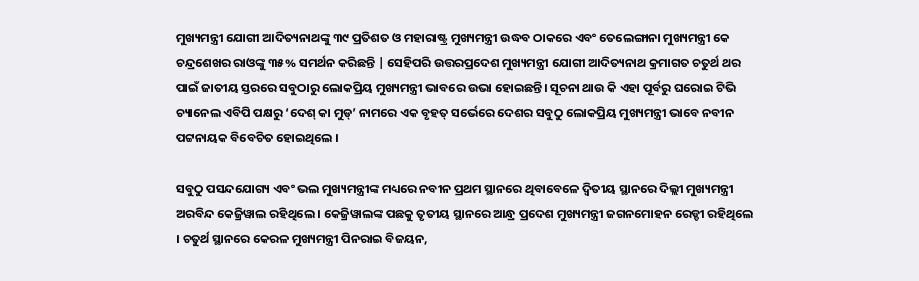ମୁଖ୍ୟମନ୍ତ୍ରୀ ଯୋଗୀ ଆଦିତ୍ୟନାଥଙ୍କୁ ୩୯ ପ୍ରତିଶତ ଓ ମହାରାଷ୍ଟ୍ର ମୁଖ୍ୟମନ୍ତ୍ରୀ ଉଦ୍ଧବ ଠାକରେ ଏବଂ ତେଲେଙ୍ଗାନା ମୁଖ୍ୟମନ୍ତ୍ରୀ କେ ଚନ୍ଦ୍ରଶେଖର ରାଓଙ୍କୁ ୩୫% ସମର୍ଥନ କରିଛନ୍ତି | ସେହିପରି ଉତ୍ତରପ୍ରଦେଶ ମୁଖ୍ୟମନ୍ତ୍ରୀ ଯୋଗୀ ଆଦିତ୍ୟନାଥ କ୍ରମାଗତ ଚତୁର୍ଥ ଥର ପାଇଁ ଜାତୀୟ ସ୍ତରରେ ସବୁଠାରୁ ଲୋକପ୍ରିୟ ମୁଖ୍ୟମନ୍ତ୍ରୀ ଭାବରେ ଉଭା ହୋଇଛନ୍ତି। ସୂଚନା ଥାଉ କି ଏହା ପୂର୍ବରୁ ଘରୋଇ ଟିଭି ଚ୍ୟାନେଲ ଏବିପି ପକ୍ଷରୁ ‘ଦେଶ୍‌ କା ମୁଡ୍‌’ ନାମରେ ଏକ ବୃହତ୍ ସର୍ଭେରେ ଦେଶର ସବୁଠୁ ଲୋକପ୍ରିୟ ମୁଖ୍ୟମନ୍ତ୍ରୀ ଭାବେ ନବୀନ ପଟ୍ଟନାୟକ ବିବେଚିତ ହୋଇଥିଲେ ।

ସବୁଠୁ ପସନ୍ଦଯୋଗ୍ୟ ଏବଂ ଭଲ ମୁଖ୍ୟମନ୍ତ୍ରୀଙ୍କ ମଧ୍ୟରେ ନବୀନ ପ୍ରଥମ ସ୍ଥାନରେ ଥିବାବେଳେ ଦ୍ବିତୀୟ ସ୍ଥାନରେ ଦିଲ୍ଲୀ ମୁଖ୍ୟମନ୍ତ୍ରୀ ଅରବିନ୍ଦ କେଜ୍ରିୱାଲ ରହିଥିଲେ । କେଜ୍ରିୱାଲଙ୍କ ପଛକୁ ତୃତୀୟ ସ୍ଥାନରେ ଆନ୍ଧ୍ର ପ୍ରଦେଶ ମୁଖ୍ୟମନ୍ତ୍ରୀ ଜଗନମୋହନ ରେଡ୍ଡୀ ରହିଥିଲେ । ଚତୁର୍ଥ ସ୍ଥାନରେ କେରଳ ମୁଖ୍ୟମନ୍ତ୍ରୀ ପିନରାଇ ବିଜୟନ,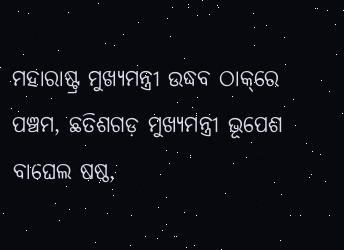ମହାରାଷ୍ଟ୍ର ମୁଖ୍ୟମନ୍ତ୍ରୀ ଉଦ୍ଧବ ଠାକ୍‌ରେ ପଞ୍ଚମ, ଛତିଶଗଡ଼ ମୁଖ୍ୟମନ୍ତ୍ରୀ ଭୂପେଶ ବାଘେଲ ଷଷ୍ଠ,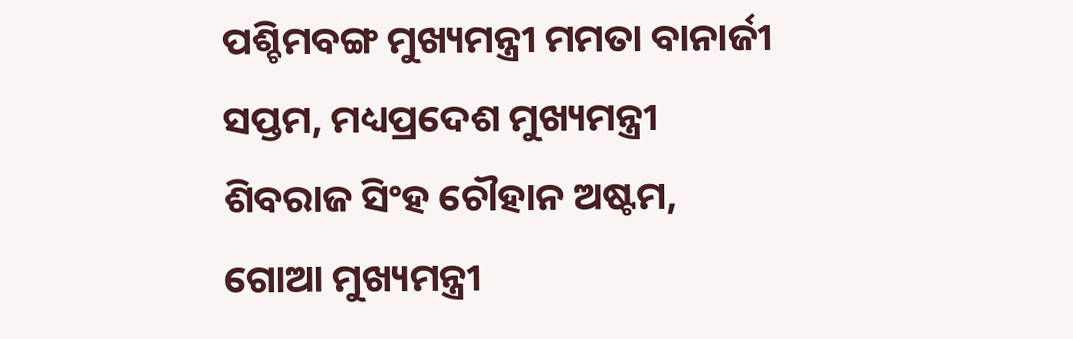ପଶ୍ଚିମବଙ୍ଗ ମୁଖ୍ୟମନ୍ତ୍ରୀ ମମତା ବାନାର୍ଜୀ ସପ୍ତମ, ମଧ୍ୟପ୍ରଦେଶ ମୁଖ୍ୟମନ୍ତ୍ରୀ ଶିବରାଜ ସିଂହ ଚୌହାନ ଅଷ୍ଟମ, ଗୋଆ ମୁଖ୍ୟମନ୍ତ୍ରୀ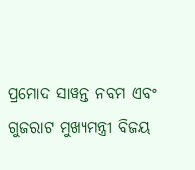ପ୍ରମୋଦ ସାୱନ୍ତ ନବମ ଏବଂ ଗୁଜରାଟ ମୁଖ୍ୟମନ୍ତ୍ରୀ ବିଜୟ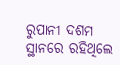ରୁପାନୀ ଦଶମ ସ୍ଥାନରେ ରହିଥିଲେ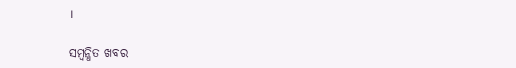।

ସମ୍ବନ୍ଧିତ ଖବର